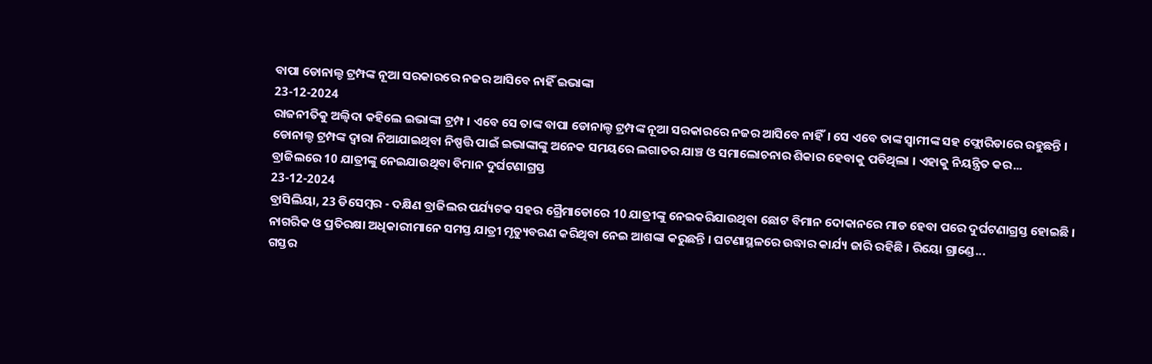ବାପା ଡୋନାଲ୍ଡ ଟ୍ରମ୍ପଙ୍କ ନୂଆ ସରକାରରେ ନଜର ଆସିବେ ନାହିଁ ଇଭାଙ୍କା
23-12-2024
ରାଜନୀତିକୁ ଅଲ୍ବିଦା କହିଲେ ଇଭାଙ୍କା ଟ୍ରମ୍ପ । ଏବେ ସେ ତାଙ୍କ ବାପା ଡୋନାଲ୍ଡ ଟ୍ରମ୍ପଙ୍କ ନୂଆ ସରକାରରେ ନଜର ଆସିବେ ନାହିଁ। ସେ ଏବେ ତାଙ୍କ ସ୍ବାମୀଙ୍କ ସହ ଫ୍ଲୋରିଡାରେ ରହୁଛନ୍ତି । ଡୋନାଲ୍ଡ ଟ୍ରମ୍ପଙ୍କ ଦ୍ବାରା ନିଆଯାଇଥିବା ନିଷ୍ପତ୍ତି ପାଇଁ ଇଭାଙ୍କାଙ୍କୁ ଅନେକ ସମୟରେ ଲଗାତର ଯାଞ୍ଚ ଓ ସମାଲୋଚନାର ଶିକାର ହେବାକୁ ପଡିଥିଲା । ଏହାକୁ ନିୟନ୍ତ୍ରିତ କର...
ବ୍ରାଜିଲରେ 10 ଯାତ୍ରୀଙ୍କୁ ନେଇଯାଉଥିବା ବିମାନ ଦୁର୍ଘଟଣାଗ୍ରସ୍ତ
23-12-2024
ବ୍ରାସିଲିୟା, 23 ଡିସେମ୍ବର - ଦକ୍ଷିଣ ବ୍ରାଜିଲର ପର୍ଯ୍ୟଟକ ସହର ଗ୍ରୈମାଡୋରେ 10 ଯାତ୍ରୀଙ୍କୁ ନେଇକରିଯାଉଥିବା ଛୋଟ ବିମାନ ଦୋକାନରେ ମାଡ ହେବା ପରେ ଦୁର୍ଘଟଣାଗ୍ରସ୍ତ ହୋଇଛି । ନାଗରିକ ଓ ପ୍ରତିରକ୍ଷା ଅଧିକାରୀମାନେ ସମସ୍ତ ଯାତ୍ରୀ ମୃତ୍ୟୁବରଣ କରିଥିବା ନେଇ ଆଶଙ୍କା କରୁଛନ୍ତି । ଘଟଣାସ୍ଥଳରେ ଉଦ୍ଧାର କାର୍ଯ୍ୟ ଜାରି ରହିଛି । ରିୟୋ ଗ୍ରାଣ୍ଡେ...
ଗସ୍ତର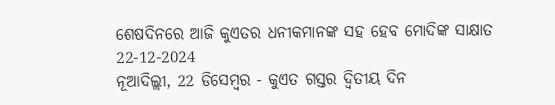ଶେଷଦିନରେ ଆଜି କୁଏତର ଧନୀକମାନଙ୍କ ସହ ହେବ ମୋଦିଙ୍କ ସାକ୍ଷାତ
22-12-2024
ନୂଆଦିଲ୍ଲୀ, 22 ଡିସେମ୍ବର - କୁଏତ ଗସ୍ତର ଦ୍ୱିତୀୟ ଦିନ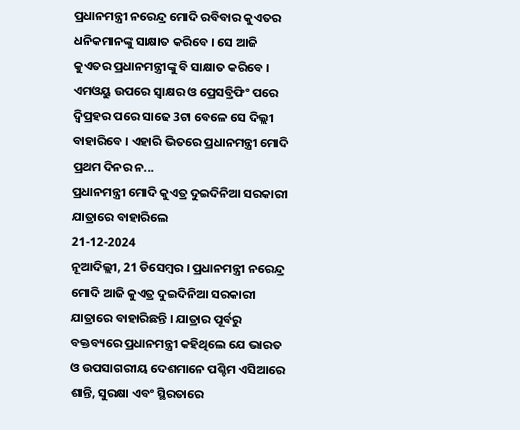ପ୍ରଧାନମନ୍ତ୍ରୀ ନରେନ୍ଦ୍ର ମୋଦି ରବିବାର କୁଏତର ଧନିକମାନଙ୍କୁ ସାକ୍ଷାତ କରିବେ । ସେ ଆଜି କୁଏତର ପ୍ରଧାନମନ୍ତ୍ରୀଙ୍କୁ ବି ସାକ୍ଷାତ କରିବେ । ଏମଓୟୁ ଉପରେ ସ୍ୱାକ୍ଷର ଓ ପ୍ରେସବ୍ରିଫିଂ ପରେ ଦ୍ୱିପ୍ରହର ପରେ ସାଢେ 3ଟା ବେଳେ ସେ ଦିଲ୍ଲୀ ବାହାରିବେ । ଏହାରି ଭିତରେ ପ୍ରଧାନମନ୍ତ୍ରୀ ମୋଦି ପ୍ରଥମ ଦିନର ନ...
ପ୍ରଧାନମନ୍ତ୍ରୀ ମୋଦି କୁଏତ୍ର ଦୁଇଦିନିଆ ସରକାରୀ ଯାତ୍ରାରେ ବାହାରିଲେ
21-12-2024
ନୂଆଦିଲ୍ଲୀ, 21 ଡିସେମ୍ବର । ପ୍ରଧାନମନ୍ତ୍ରୀ ନରେନ୍ଦ୍ର ମୋଦି ଆଜି କୁଏତ୍ର ଦୁଇଦିନିଆ ସରକାରୀ ଯାତ୍ରାରେ ବାହାରିଛନ୍ତି । ଯାତ୍ରାର ପୂର୍ବରୁ ବକ୍ତବ୍ୟରେ ପ୍ରଧାନମନ୍ତ୍ରୀ କହିଥିଲେ ଯେ ଭାରତ ଓ ଉପସାଗରୀୟ ଦେଶମାନେ ପଶ୍ଚିମ ଏସିଆରେ ଶାନ୍ତି, ସୁରକ୍ଷା ଏବଂ ସ୍ଥିରତାରେ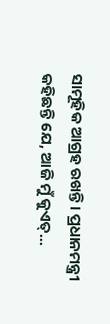ସାମୂହିକ ଆଗ୍ରହ ରଖନ୍ତି। ପ୍ରଧାନମନ୍ତ୍ରୀ କହିଛନ୍ତି ଯେ, ଆଜି ମୁଁ କୁଏତ୍...